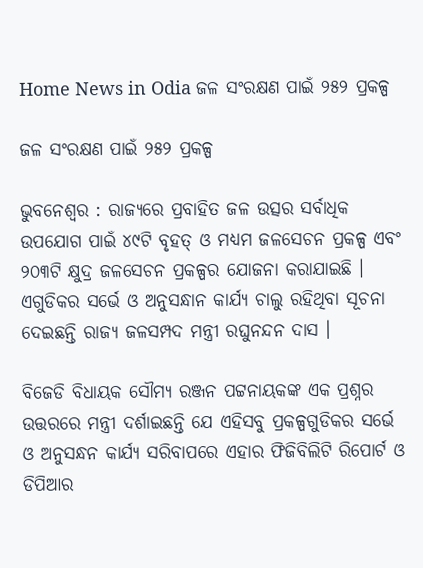Home News in Odia ଜଳ ସଂରକ୍ଷଣ ପାଇଁ ୨୫୨ ପ୍ରକଳ୍ପ

ଜଳ ସଂରକ୍ଷଣ ପାଇଁ ୨୫୨ ପ୍ରକଳ୍ପ

ଭୁବନେଶ୍ୱର : ରାଜ୍ୟରେ ପ୍ରବାହିତ ଜଳ ଉତ୍ସର ସର୍ବାଧିକ ଉପଯୋଗ ପାଇଁ ୪୯ଟି ବୃହତ୍‍ ଓ ମଧ୍ୟମ ଜଳସେଚନ ପ୍ରକଳ୍ପ ଏବଂ ୨୦୩ଟି କ୍ଷୁଦ୍ର ଜଳସେଚନ ପ୍ରକଳ୍ପର ଯୋଜନା କରାଯାଇଛି । ଏଗୁଡିକର ସର୍ଭେ ଓ ଅନୁସନ୍ଧାନ କାର୍ଯ୍ୟ ଚାଲୁ ରହିଥିବା ସୂଚନା ଦେଇଛନ୍ତି ରାଜ୍ୟ ଜଳସମ୍ପଦ ମନ୍ତ୍ରୀ ରଘୁନନ୍ଦନ ଦାସ ।

ବିଜେଡି ବିଧାୟକ ସୌମ୍ୟ ରଞ୍ଜନ ପଟ୍ଟନାୟକଙ୍କ ଏକ ପ୍ରଶ୍ନର ଉତ୍ତରରେ ମନ୍ତ୍ରୀ ଦର୍ଶାଇଛନ୍ତି ଯେ ଏହିସବୁ ପ୍ରକଳ୍ପଗୁଡିକର ସର୍ଭେ ଓ ଅନୁସନ୍ଧନ କାର୍ଯ୍ୟ ସରିବାପରେ ଏହାର ଫିଜିବିଲିଟି ରିପୋର୍ଟ ଓ ଡିପିଆର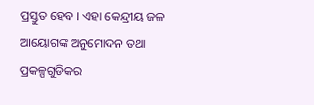ପ୍ରସ୍ତୁତ ହେବ । ଏହା କେନ୍ଦ୍ରୀୟ ଜଳ ଆୟୋଗଙ୍କ ଅନୁମୋଦନ ତଥା ପ୍ରକଳ୍ପଗୁଡିକର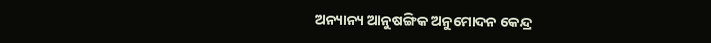ଅନ୍ୟାନ୍ୟ ଆନୁଷଙ୍ଗିକ ଅନୁମୋଦନ କେନ୍ଦ୍ର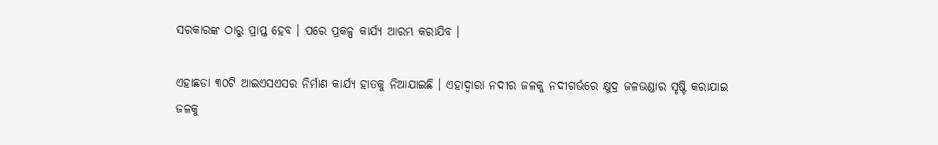ସରକାରଙ୍କ ଠାରୁ ପ୍ରାପ୍ତ ହେବ । ପରେ ପ୍ରକଳ୍ପ କାର୍ଯ୍ୟ ଆରମ୍ଭ କରାଯିବ ।

ଏହାଛଡା ୩୦ଟି ଆଇଏସଏସର ନିର୍ମାଣ କାର୍ଯ୍ୟ ହାତକୁ ନିଆଯାଇଛି । ଏହାଦ୍ୱାରା ନଦୀର ଜଳକୁ ନଦୀଗର୍ଭରେ କ୍ଷୁଦ୍ର ଜଳଭଣ୍ଡାର ସୃଷ୍ଟି କରାଯାଇ ଜଳକୁ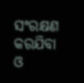ସଂରକ୍ଷଣ କରଯିବା ଓ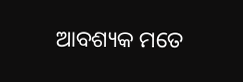ଆବଶ୍ୟକ ମତେ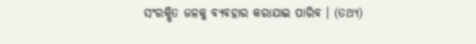ସଂରକ୍ଷିତ ଜଳକୁ ବ୍ୟବହାର କରାଯାଇ ପାରିବ । (ତଥ୍ୟ)